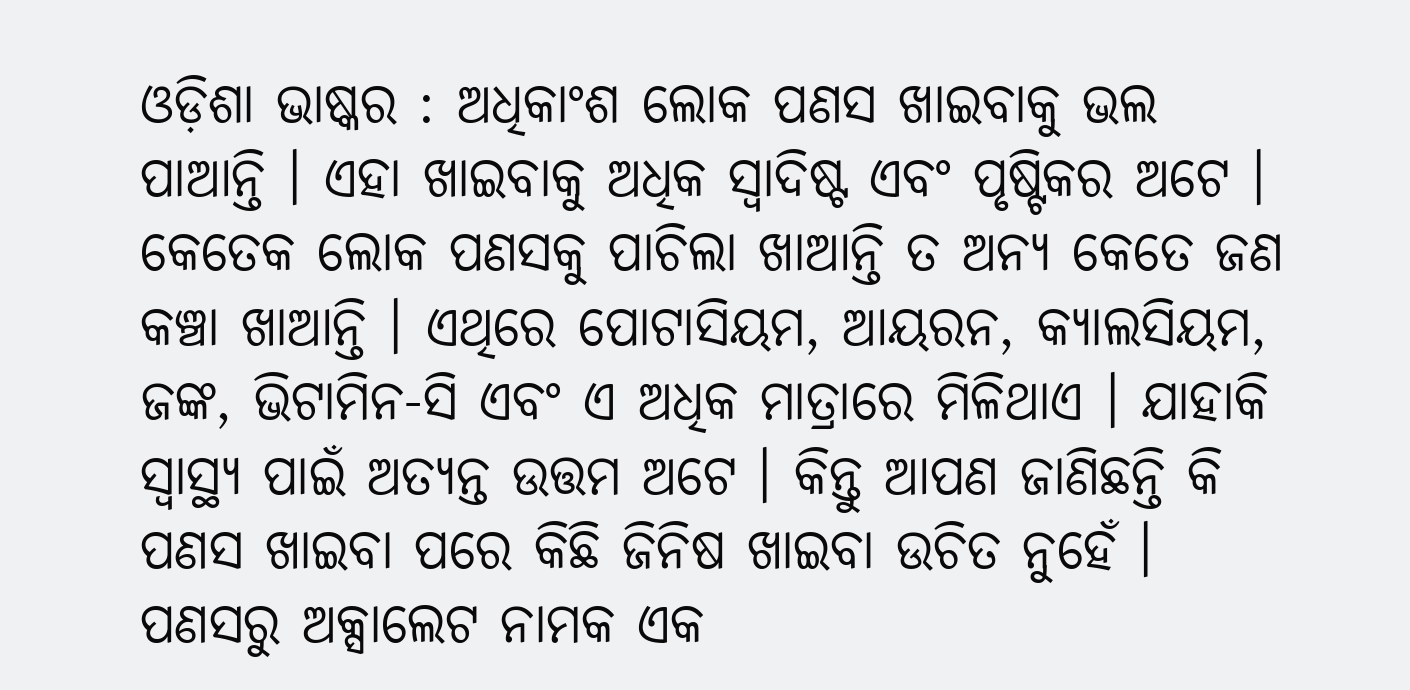ଓଡ଼ିଶା ଭାଷ୍କର : ଅଧିକାଂଶ ଲୋକ ପଣସ ଖାଇବାକୁ ଭଲ ପାଆନ୍ତି । ଏହା ଖାଇବାକୁ ଅଧିକ ସ୍ୱାଦିଷ୍ଟ ଏବଂ ପୃଷ୍ଟିକର ଅଟେ । କେତେକ ଲୋକ ପଣସକୁ ପାଚିଲା ଖାଆନ୍ତି ତ ଅନ୍ୟ କେତେ ଜଣ କଞ୍ଚା ଖାଆନ୍ତି । ଏଥିରେ ପୋଟାସିୟମ, ଆୟରନ, କ୍ୟାଲସିୟମ, ଜଙ୍କ, ଭିଟାମିନ-ସି ଏବଂ ଏ ଅଧିକ ମାତ୍ରାରେ ମିଳିଥାଏ । ଯାହାକି ସ୍ୱାସ୍ଥ୍ୟ ପାଇଁ ଅତ୍ୟନ୍ତ ଉତ୍ତମ ଅଟେ । କିନ୍ତୁ ଆପଣ ଜାଣିଛନ୍ତି କି ପଣସ ଖାଇବା ପରେ କିଛି ଜିନିଷ ଖାଇବା ଉଚିତ ନୁହେଁ । ପଣସରୁ ଅକ୍ସାଲେଟ ନାମକ ଏକ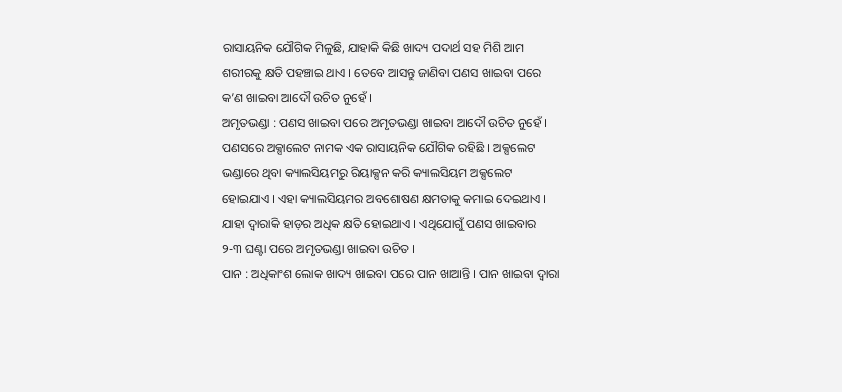ରାସାୟନିକ ଯୌଗିକ ମିଳୁଛି, ଯାହାକି କିଛି ଖାଦ୍ୟ ପଦାର୍ଥ ସହ ମିଶି ଆମ ଶରୀରକୁ କ୍ଷତି ପହଞ୍ଚାଇ ଥାଏ । ତେବେ ଆସନ୍ତୁ ଜାଣିବା ପଣସ ଖାଇବା ପରେ କ’ଣ ଖାଇବା ଆଦୌ ଉଚିତ ନୁହେଁ ।
ଅମୃତଭଣ୍ଡା : ପଣସ ଖାଇବା ପରେ ଅମୃତଭଣ୍ଡା ଖାଇବା ଆଦୌ ଉଚିତ ନୁହେଁ । ପଣସରେ ଅକ୍ସାଲେଟ ନାମକ ଏକ ରାସାୟନିକ ଯୌଗିକ ରହିଛି । ଅକ୍ସଲେଟ ଭଣ୍ଡାରେ ଥିବା କ୍ୟାଲସିୟମରୁ ରିୟାକ୍ସନ କରି କ୍ୟାଲସିୟମ ଅକ୍ସଲେଟ ହୋଇଯାଏ । ଏହା କ୍ୟାଲସିୟମର ଅବଶୋଷଣ କ୍ଷମତାକୁ କମାଇ ଦେଇଥାଏ । ଯାହା ଦ୍ୱାରାକି ହାଡ଼ର ଅଧିକ କ୍ଷତି ହୋଇଥାଏ । ଏଥିଯୋଗୁଁ ପଣସ ଖାଇବାର ୨-୩ ଘଣ୍ଟା ପରେ ଅମୃତଭଣ୍ଡା ଖାଇବା ଉଚିତ ।
ପାନ : ଅଧିକାଂଶ ଲୋକ ଖାଦ୍ୟ ଖାଇବା ପରେ ପାନ ଖାଆନ୍ତି । ପାନ ଖାଇବା ଦ୍ୱାରା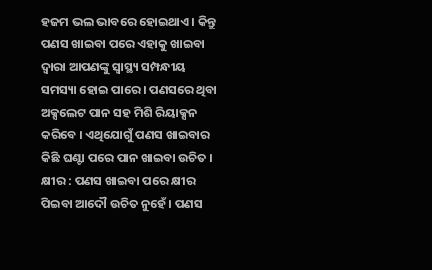ହଜମ ଭଲ ଭାବରେ ହୋଇଥାଏ । କିନ୍ତୁ ପଣସ ଖାଇବା ପରେ ଏହାକୁ ଖାଇବା ଦ୍ୱାରା ଆପଣଙ୍କୁ ସ୍ୱାସ୍ଥ୍ୟ ସମ୍ପନ୍ଧୀୟ ସମସ୍ୟା ହୋଇ ପାରେ । ପଣସରେ ଥିବା ଅକ୍ସଲେଟ ପାନ ସହ ମିଶି ରିୟାକ୍ସନ କରିବେ । ଏଥିଯୋଗୁଁ ପଣସ ଖାଇବାର କିଛି ଘଣ୍ଟା ପରେ ପାନ ଖାଇବା ଉଚିତ ।
କ୍ଷୀର : ପଣସ ଖାଇବା ପରେ କ୍ଷୀର ପିଇବା ଆଦୌ ଉଚିତ ନୁହେଁ । ପଣସ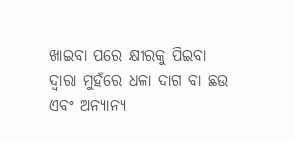ଖାଇବା ପରେ କ୍ଷୀରକୁ ପିଇବା ଦ୍ୱାରା ମୁହଁରେ ଧଳା ଦାଗ ବା ଛଉ ଏବଂ ଅନ୍ୟାନ୍ୟ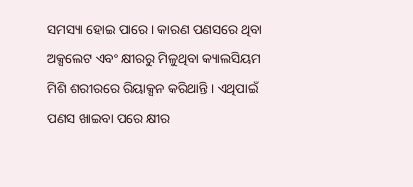ସମସ୍ୟା ହୋଇ ପାରେ । କାରଣ ପଣସରେ ଥିବା ଅକ୍ସଲେଟ ଏବଂ କ୍ଷୀରରୁ ମିଳୁଥିବା କ୍ୟାଲସିୟମ ମିଶି ଶରୀରରେ ରିୟାକ୍ସନ କରିଥାନ୍ତି । ଏଥିପାଇଁ ପଣସ ଖାଇବା ପରେ କ୍ଷୀର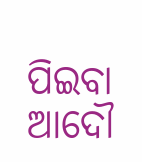ପିଇବା ଆଦୌ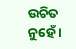ଉଚିତ ନୁହେଁ ।